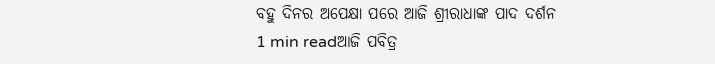ବହୁ ଦିନର ଅପେକ୍ଷା ପରେ ଆଜି ଶ୍ରୀରାଧାଙ୍କ ପାଦ ଦର୍ଶନ
1 min readଆଜି ପବିତ୍ର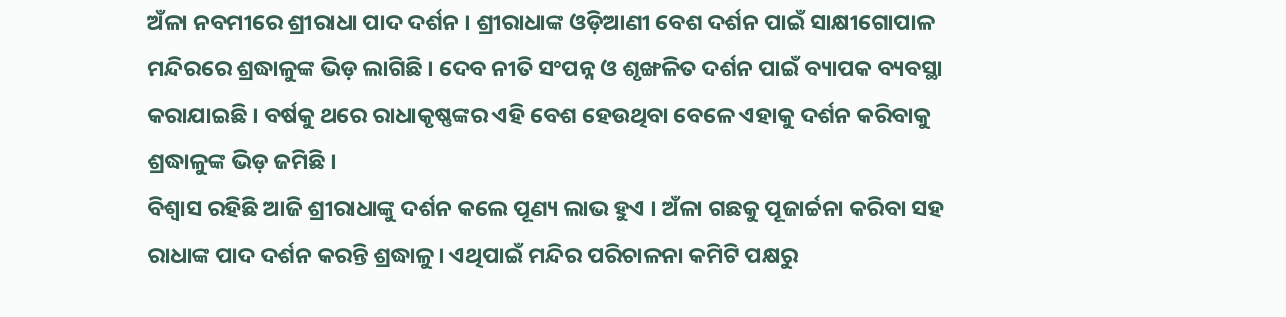ଅଁଳା ନବମୀରେ ଶ୍ରୀରାଧା ପାଦ ଦର୍ଶନ । ଶ୍ରୀରାଧାଙ୍କ ଓଡ଼ିଆଣୀ ବେଶ ଦର୍ଶନ ପାଇଁ ସାକ୍ଷୀଗୋପାଳ ମନ୍ଦିରରେ ଶ୍ରଦ୍ଧାଳୁଙ୍କ ଭିଡ଼ ଲାଗିଛି । ଦେବ ନୀତି ସଂପନ୍ନ ଓ ଶୃଙ୍ଖଳିତ ଦର୍ଶନ ପାଇଁ ବ୍ୟାପକ ବ୍ୟବସ୍ଥା କରାଯାଇଛି । ବର୍ଷକୁ ଥରେ ରାଧାକୃଷ୍ଣଙ୍କର ଏହି ବେଶ ହେଉଥିବା ବେଳେ ଏହାକୁ ଦର୍ଶନ କରିବାକୁ ଶ୍ରଦ୍ଧାଳୁଙ୍କ ଭିଡ଼ ଜମିଛି ।
ବିଶ୍ୱାସ ରହିଛି ଆଜି ଶ୍ରୀରାଧାଙ୍କୁ ଦର୍ଶନ କଲେ ପୂଣ୍ୟ ଲାଭ ହୁଏ । ଅଁଳା ଗଛକୁ ପୂଜାର୍ଚ୍ଚନା କରିବା ସହ ରାଧାଙ୍କ ପାଦ ଦର୍ଶନ କରନ୍ତି ଶ୍ରଦ୍ଧାଳୁ। ଏଥିପାଇଁ ମନ୍ଦିର ପରିଚାଳନା କମିଟି ପକ୍ଷରୁ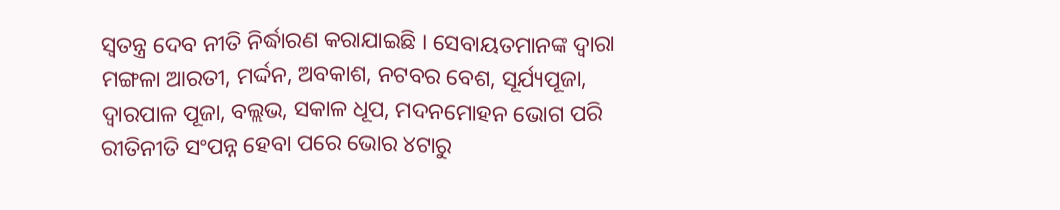ସ୍ୱତନ୍ତ୍ର ଦେବ ନୀତି ନିର୍ଦ୍ଧାରଣ କରାଯାଇଛି । ସେବାୟତମାନଙ୍କ ଦ୍ୱାରା ମଙ୍ଗଳା ଆରତୀ, ମର୍ଦ୍ଦନ, ଅବକାଶ, ନଟବର ବେଶ, ସୂର୍ଯ୍ୟପୂଜା, ଦ୍ୱାରପାଳ ପୂଜା, ବଲ୍ଲଭ, ସକାଳ ଧୂପ, ମଦନମୋହନ ଭୋଗ ପରି ରୀତିନୀତି ସଂପନ୍ନ ହେବା ପରେ ଭୋର ୪ଟାରୁ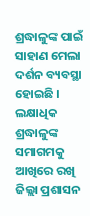ଶ୍ରଦ୍ଧାଳୁଙ୍କ ପାଇଁ ସାହାଣ ମେଲା ଦର୍ଶନ ବ୍ୟବସ୍ଥା ହୋଇଛି ।
ଲକ୍ଷାଧିକ ଶ୍ରଦ୍ଧାଳୁଙ୍କ ସମାଗମକୁ ଆଖିରେ ରଖି ଜିଲ୍ଲା ପ୍ରଶାସନ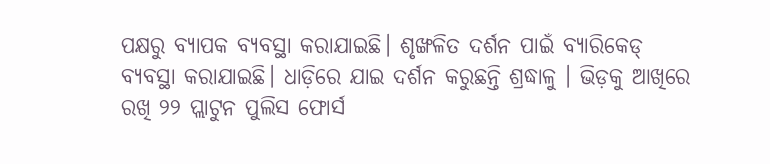ପକ୍ଷରୁ ବ୍ୟାପକ ବ୍ୟବସ୍ଥା କରାଯାଇଛି। ଶୃଙ୍ଖଳିତ ଦର୍ଶନ ପାଇଁ ବ୍ୟାରିକେଡ୍ ବ୍ୟବସ୍ଥା କରାଯାଇଛି। ଧାଡ଼ିରେ ଯାଇ ଦର୍ଶନ କରୁଛନ୍ତି ଶ୍ରଦ୍ଧାଳୁ । ଭିଡ଼କୁ ଆଖିରେ ରଖି ୨୨ ପ୍ଲାଟୁନ ପୁଲିସ ଫୋର୍ସ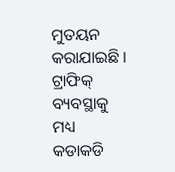ମୁତୟନ କରାଯାଇଛି । ଟ୍ରାଫିକ୍ ବ୍ୟବସ୍ଥାକୁ ମଧ୍ୟ କଡାକଡି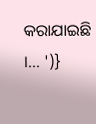କରାଯାଇଛି ।… ')}